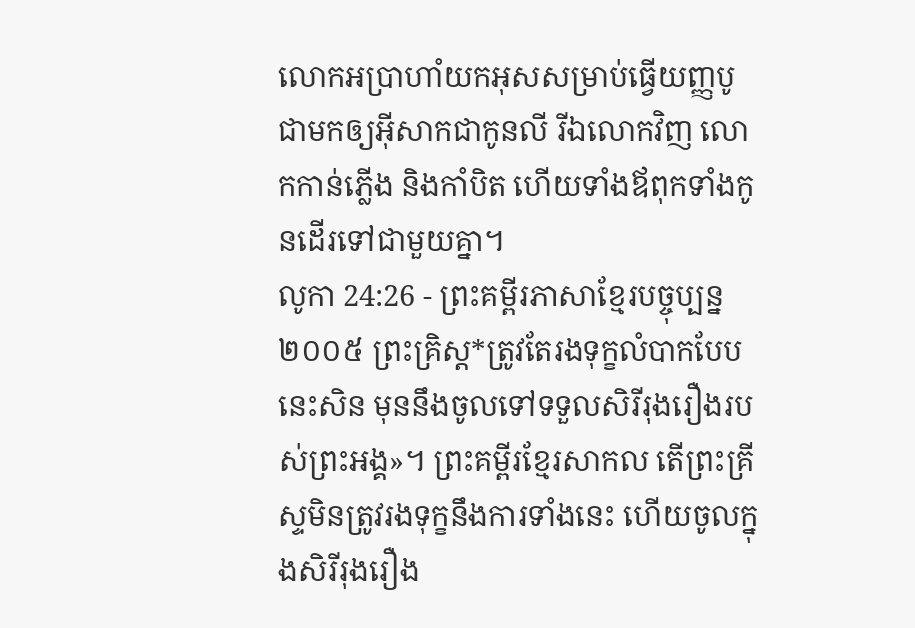លោកអប្រាហាំយកអុសសម្រាប់ធ្វើយញ្ញបូជាមកឲ្យអ៊ីសាកជាកូនលី រីឯលោកវិញ លោកកាន់ភ្លើង និងកាំបិត ហើយទាំងឪពុកទាំងកូនដើរទៅជាមួយគ្នា។
លូកា 24:26 - ព្រះគម្ពីរភាសាខ្មែរបច្ចុប្បន្ន ២០០៥ ព្រះគ្រិស្ត*ត្រូវតែរងទុក្ខលំបាកបែបនេះសិន មុននឹងចូលទៅទទួលសិរីរុងរឿងរបស់ព្រះអង្គ»។ ព្រះគម្ពីរខ្មែរសាកល តើព្រះគ្រីស្ទមិនត្រូវរងទុក្ខនឹងការទាំងនេះ ហើយចូលក្នុងសិរីរុងរឿង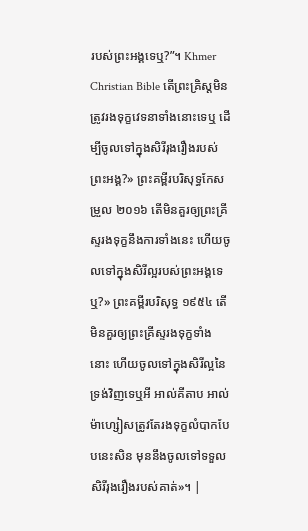របស់ព្រះអង្គទេឬ?”។ Khmer Christian Bible តើព្រះគ្រិស្ដមិនត្រូវរងទុក្ខវេទនាទាំងនោះទេឬ ដើម្បីចូលទៅក្នុងសិរីរុងរឿងរបស់ព្រះអង្គ?» ព្រះគម្ពីរបរិសុទ្ធកែសម្រួល ២០១៦ តើមិនគួរឲ្យព្រះគ្រីស្ទរងទុក្ខនឹងការទាំងនេះ ហើយចូលទៅក្នុងសិរីល្អរបស់ព្រះអង្គទេឬ?» ព្រះគម្ពីរបរិសុទ្ធ ១៩៥៤ តើមិនគួរឲ្យព្រះគ្រីស្ទរងទុក្ខទាំងនោះ ហើយចូលទៅក្នុងសិរីល្អនៃទ្រង់វិញទេឬអី អាល់គីតាប អាល់ម៉ាហ្សៀសត្រូវតែរងទុក្ខលំបាកបែបនេះសិន មុននឹងចូលទៅទទួលសិរីរុងរឿងរបស់គាត់»។ |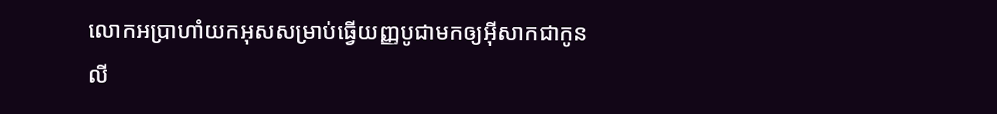លោកអប្រាហាំយកអុសសម្រាប់ធ្វើយញ្ញបូជាមកឲ្យអ៊ីសាកជាកូនលី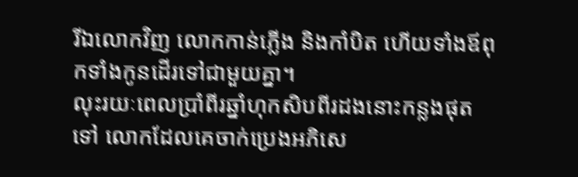រីឯលោកវិញ លោកកាន់ភ្លើង និងកាំបិត ហើយទាំងឪពុកទាំងកូនដើរទៅជាមួយគ្នា។
លុះរយៈពេលប្រាំពីរឆ្នាំហុកសិបពីរដងនោះកន្លងផុតទៅ លោកដែលគេចាក់ប្រេងអភិសេ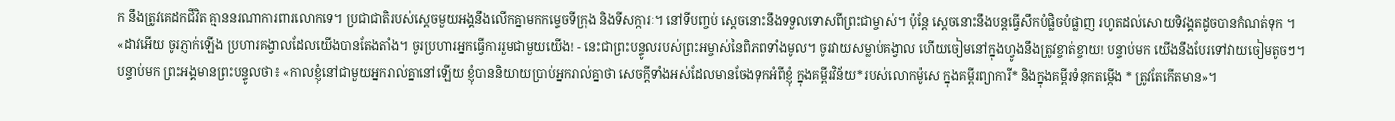ក នឹងត្រូវគេដកជីវិត គ្មាននរណាការពារលោកទេ។ ប្រជាជាតិរបស់ស្ដេចមួយអង្គនឹងលើកគ្នាមកកម្ទេចទីក្រុង និងទីសក្ការៈ។ នៅទីបញ្ចប់ ស្ដេចនោះនឹងទទួលទោសពីព្រះជាម្ចាស់។ ប៉ុន្តែ ស្ដេចនោះនឹងបន្តធ្វើសឹកបំផ្លិចបំផ្លាញ រហូតដល់សោយទិវង្គតដូចបានកំណត់ទុក ។
«ដាវអើយ ចូរភ្ញាក់ឡើង ប្រហារគង្វាលដែលយើងបានតែងតាំង។ ចូរប្រហារអ្នកធ្វើការរួមជាមួយយើង! - នេះជាព្រះបន្ទូលរបស់ព្រះអម្ចាស់នៃពិភពទាំងមូល។ ចូរវាយសម្លាប់គង្វាល ហើយចៀមនៅក្នុងហ្វូងនឹងត្រូវខ្ចាត់ខ្ចាយ! បន្ទាប់មក យើងនឹងបែរទៅវាយចៀមតូចៗ។
បន្ទាប់មក ព្រះអង្គមានព្រះបន្ទូលថា៖ «កាលខ្ញុំនៅជាមួយអ្នករាល់គ្នានៅឡើយ ខ្ញុំបាននិយាយប្រាប់អ្នករាល់គ្នាថា សេចក្ដីទាំងអស់ដែលមានចែងទុកអំពីខ្ញុំ ក្នុងគម្ពីរវិន័យ*របស់លោកម៉ូសេ ក្នុងគម្ពីរព្យាការី* និងក្នុងគម្ពីរទំនុកតម្កើង * ត្រូវតែកើតមាន»។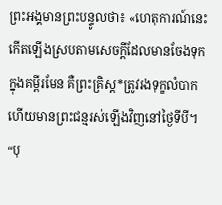ព្រះអង្គមានព្រះបន្ទូលថា៖ «ហេតុការណ៍នេះកើតឡើងស្របតាមសេចក្ដីដែលមានចែងទុកក្នុងគម្ពីរមែន គឺព្រះគ្រិស្ត*ត្រូវរងទុក្ខលំបាក ហើយមានព្រះជន្មរស់ឡើងវិញនៅថ្ងៃទីបី។
“បុ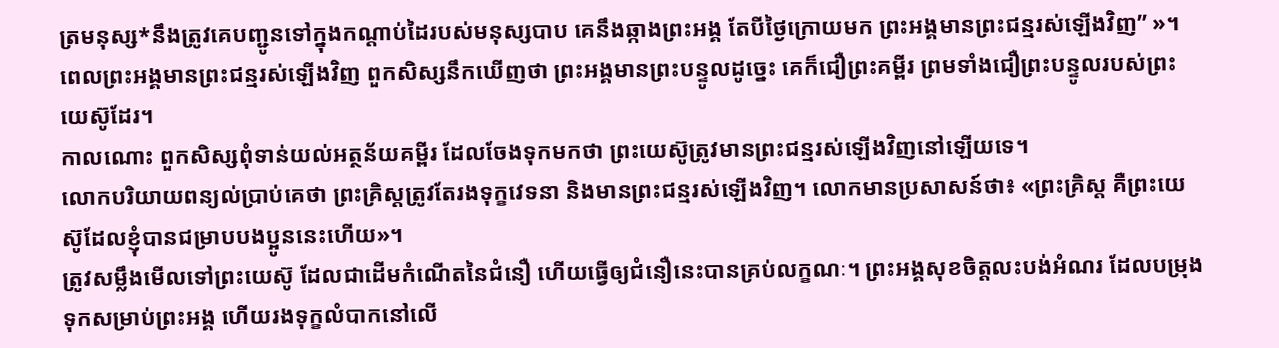ត្រមនុស្ស*នឹងត្រូវគេបញ្ជូនទៅក្នុងកណ្ដាប់ដៃរបស់មនុស្សបាប គេនឹងឆ្កាងព្រះអង្គ តែបីថ្ងៃក្រោយមក ព្រះអង្គមានព្រះជន្មរស់ឡើងវិញ” »។
ពេលព្រះអង្គមានព្រះជន្មរស់ឡើងវិញ ពួកសិស្សនឹកឃើញថា ព្រះអង្គមានព្រះបន្ទូលដូច្នេះ គេក៏ជឿព្រះគម្ពីរ ព្រមទាំងជឿព្រះបន្ទូលរបស់ព្រះយេស៊ូដែរ។
កាលណោះ ពួកសិស្សពុំទាន់យល់អត្ថន័យគម្ពីរ ដែលចែងទុកមកថា ព្រះយេស៊ូត្រូវមានព្រះជន្មរស់ឡើងវិញនៅឡើយទេ។
លោកបរិយាយពន្យល់ប្រាប់គេថា ព្រះគ្រិស្តត្រូវតែរងទុក្ខវេទនា និងមានព្រះជន្មរស់ឡើងវិញ។ លោកមានប្រសាសន៍ថា៖ «ព្រះគ្រិស្ត គឺព្រះយេស៊ូដែលខ្ញុំបានជម្រាបបងប្អូននេះហើយ»។
ត្រូវសម្លឹងមើលទៅព្រះយេស៊ូ ដែលជាដើមកំណើតនៃជំនឿ ហើយធ្វើឲ្យជំនឿនេះបានគ្រប់លក្ខណៈ។ ព្រះអង្គសុខចិត្តលះបង់អំណរ ដែលបម្រុងទុកសម្រាប់ព្រះអង្គ ហើយរងទុក្ខលំបាកនៅលើ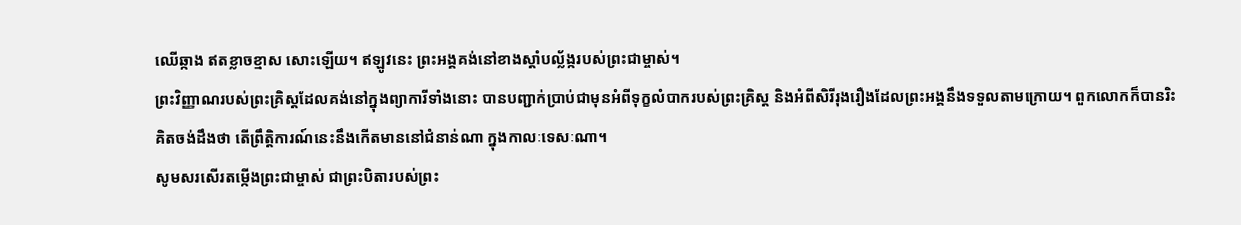ឈើឆ្កាង ឥតខ្លាចខ្មាស សោះឡើយ។ ឥឡូវនេះ ព្រះអង្គគង់នៅខាងស្ដាំបល្ល័ង្ករបស់ព្រះជាម្ចាស់។
ព្រះវិញ្ញាណរបស់ព្រះគ្រិស្តដែលគង់នៅក្នុងព្យាការីទាំងនោះ បានបញ្ជាក់ប្រាប់ជាមុនអំពីទុក្ខលំបាករបស់ព្រះគ្រិស្ត និងអំពីសិរីរុងរឿងដែលព្រះអង្គនឹងទទួលតាមក្រោយ។ ពួកលោកក៏បានរិះគិតចង់ដឹងថា តើព្រឹត្តិការណ៍នេះនឹងកើតមាននៅជំនាន់ណា ក្នុងកាលៈទេសៈណា។
សូមសរសើរតម្កើងព្រះជាម្ចាស់ ជាព្រះបិតារបស់ព្រះ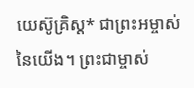យេស៊ូគ្រិស្ត* ជាព្រះអម្ចាស់នៃយើង។ ព្រះជាម្ចាស់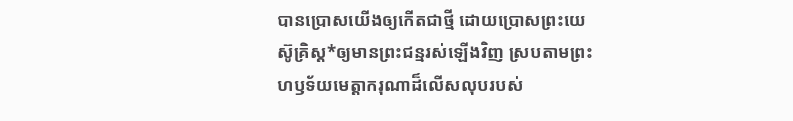បានប្រោសយើងឲ្យកើតជាថ្មី ដោយប្រោសព្រះយេស៊ូគ្រិស្ត*ឲ្យមានព្រះជន្មរស់ឡើងវិញ ស្របតាមព្រះហឫទ័យមេត្តាករុណាដ៏លើសលុបរបស់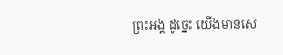ព្រះអង្គ ដូច្នេះ យើងមានសេ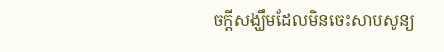ចក្ដីសង្ឃឹមដែលមិនចេះសាបសូន្យ